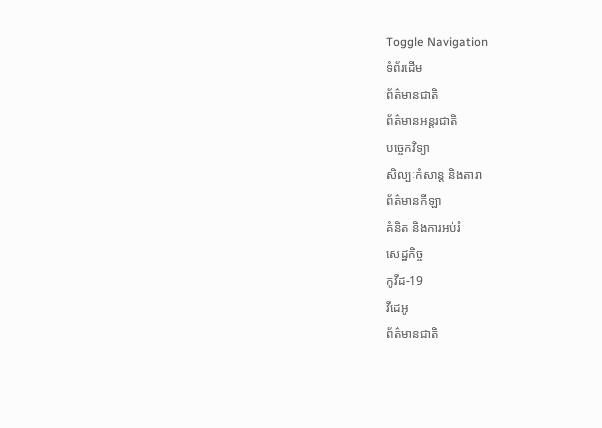Toggle Navigation
ទំព័រដើម
ព័ត៌មានជាតិ
ព័ត៌មានអន្តរជាតិ
បច្ចេកវិទ្យា
សិល្បៈកំសាន្ត និងតារា
ព័ត៌មានកីឡា
គំនិត និងការអប់រំ
សេដ្ឋកិច្ច
កូវីដ-19
វីដេអូ
ព័ត៌មានជាតិ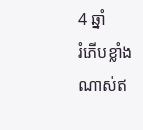4 ឆ្នាំ
រំភើបខ្លាំងណាស់ឥ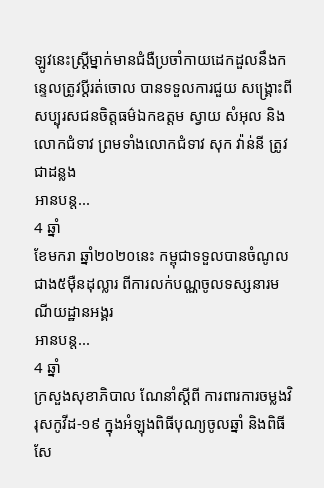ឡូវនេះស្ត្រីម្នាក់មានជំងឺប្រចាំកាយដេកដួលនឹងកន្ទេលត្រូវប្តីរត់ចោល បានទទួលការជួយ សង្គ្រោះពីសប្បុរសជនចិត្តធម៌ឯកឧត្តម ស្វាយ សំអុល និងលោកជំទាវ ព្រមទាំងលោកជំទាវ សុក វ៉ាន់នី ត្រូវជាដន្លង
អានបន្ត...
4 ឆ្នាំ
ខែមករា ឆ្នាំ២០២០នេះ កម្ពុជាទទួលបានចំណូលជាង៥ម៉ឺនដុល្លារ ពីការលក់បណ្ណចូលទស្សនារមណីយដ្ឋានអង្គរ
អានបន្ត...
4 ឆ្នាំ
ក្រសួងសុខាភិបាល ណែនាំស្ដីពី ការពារការចម្លងវិរុសកូវីដ-១៩ ក្នុងអំឡុងពិធីបុណ្យចូលឆ្នាំ និងពិធីសែ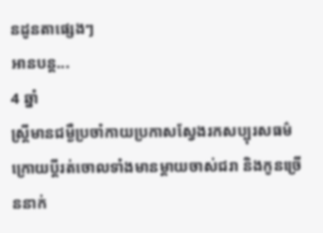នដូនតាផ្សេងៗ
អានបន្ត...
4 ឆ្នាំ
ស្ត្រីមានជម្ងឺប្រចាំកាយប្រកាសស្វែងរកសប្បុរសធម៌ ក្រោយប្តីរត់ចោលទាំងមានម្តាយចាស់ជរា និងកូនច្រើននាក់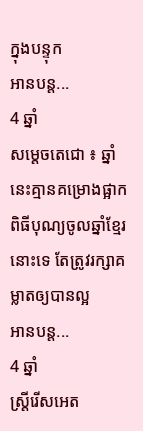ក្នុងបន្ទុក
អានបន្ត...
4 ឆ្នាំ
សម្តេចតេជោ ៖ ឆ្នាំនេះគ្មានគម្រោងផ្អាក ពិធីបុណ្យចូលឆ្នាំខ្មែរនោះទេ តែត្រូវរក្សាគម្លាតឲ្យបានល្អ
អានបន្ត...
4 ឆ្នាំ
ស្ត្រីរើសអេត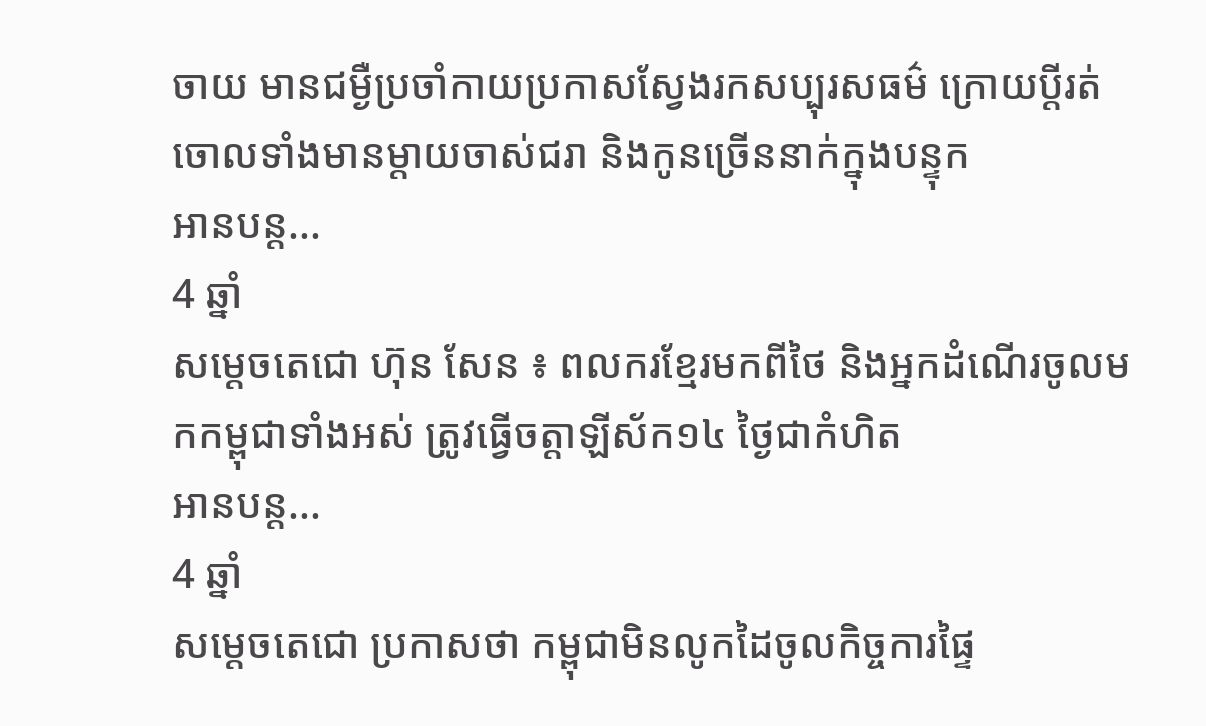ចាយ មានជម្ងឺប្រចាំកាយប្រកាសស្វែងរកសប្បុរសធម៌ ក្រោយប្តីរត់ចោលទាំងមានម្តាយចាស់ជរា និងកូនច្រើននាក់ក្នុងបន្ទុក
អានបន្ត...
4 ឆ្នាំ
សម្តេចតេជោ ហ៊ុន សែន ៖ ពលករខ្មែរមកពីថៃ និងអ្នកដំណើរចូលមកកម្ពុជាទាំងអស់ ត្រូវធ្វើចត្តាឡីស័ក១៤ ថ្ងៃជាកំហិត
អានបន្ត...
4 ឆ្នាំ
សម្តេចតេជោ ប្រកាសថា កម្ពុជាមិនលូកដៃចូលកិច្ចការផ្ទៃ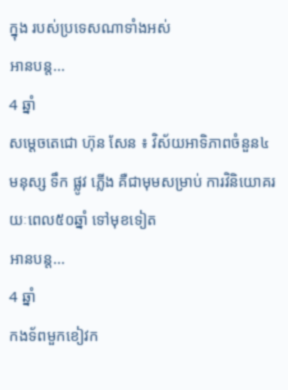ក្នុង របស់ប្រទេសណាទាំងអស់
អានបន្ត...
4 ឆ្នាំ
សម្ដេចតេជោ ហ៊ុន សែន ៖ វិស័យអាទិភាពចំនួន៤ មនុស្ស ទឹក ផ្លូវ ភ្លើង គឺជាមុមសម្រាប់ ការវិនិយោគរយៈពេល៥០ឆ្នាំ ទៅមុខទៀត
អានបន្ត...
4 ឆ្នាំ
កងទ័ពមួកខៀវក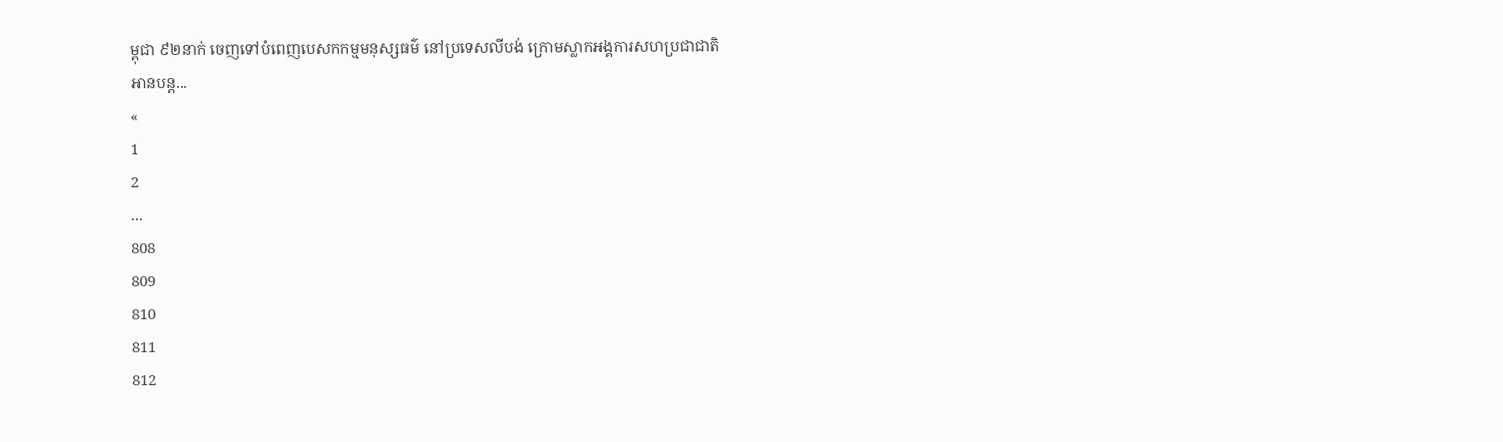ម្ពុជា ៩២នាក់ ចេញទៅបំពេញបេសកកម្មមនុស្សធម៌ នៅប្រទេសលីបង់ ក្រោមស្លាកអង្គការសហប្រជាជាតិ
អានបន្ត...
«
1
2
...
808
809
810
811
812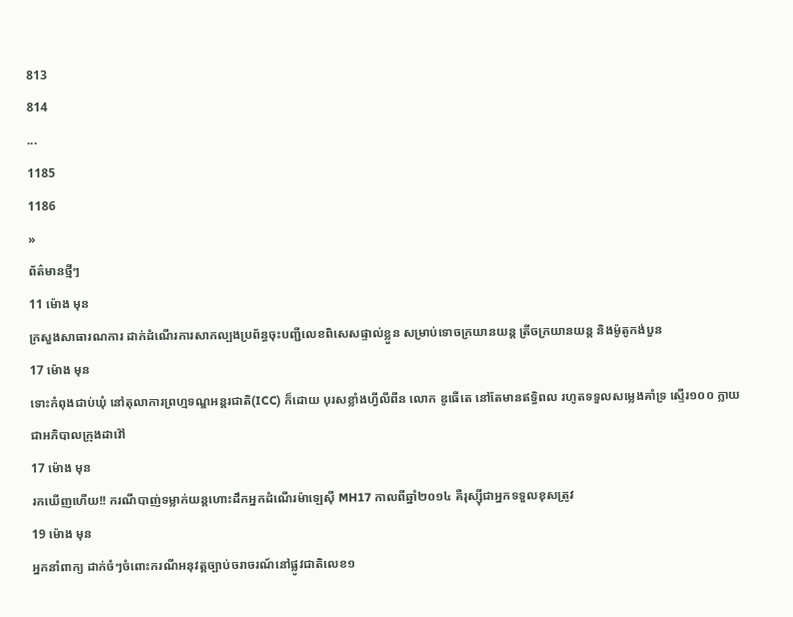813
814
...
1185
1186
»
ព័ត៌មានថ្មីៗ
11 ម៉ោង មុន
ក្រសួងសាធារណការ ដាក់ដំណើរការសាកល្បងប្រព័ន្ធចុះបញ្ជីលេខពិសេសផ្ទាល់ខ្លួន សម្រាប់ទោចក្រយានយន្ត ត្រីចក្រយានយន្ត និងម៉ូតូកង់បួន
17 ម៉ោង មុន
ទោះកំពុងជាប់ឃុំ នៅតុលាការព្រហ្មទណ្ឌអន្តរជាតិ(ICC) ក៏ដោយ បុរសខ្លាំងហ្វីលីពីន លោក ឌូធើតេ នៅតែមានឥទ្ធិពល រហូតទទួលសម្លេងគាំទ្រ ស្ទើរ១០០ ក្លាយជាអភិបាលក្រុងដាវ៉ៅ
17 ម៉ោង មុន
រកឃើញហើយ!! ករណីបាញ់ទម្លាក់យន្តហោះដឹកអ្នកដំណើរម៉ាឡេស៊ី MH17 កាលពីឆ្នាំ២០១៤ គឺរុស្ស៊ីជាអ្នកទទួលខុសត្រូវ
19 ម៉ោង មុន
អ្នកនាំពាក្យ ដាក់ចំៗចំពោះករណីអនុវត្តច្បាប់ចរាចរណ៍នៅផ្លូវជាតិលេខ១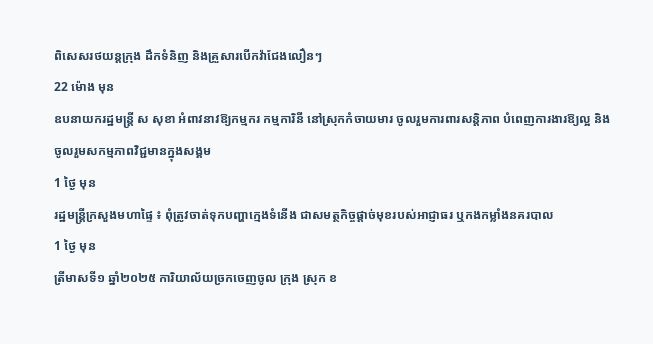ពិសេសរថយន្តក្រុង ដឹកទំនិញ និងគ្រួសារបើកវ៉ាជែងលឿនៗ
22 ម៉ោង មុន
ឧបនាយករដ្ឋមន្ត្រី ស សុខា អំពាវនាវឱ្យកម្មករ កម្មការិនី នៅស្រុកកំចាយមារ ចូលរួមការពារសន្តិភាព បំពេញការងារឱ្យល្អ និងចូលរួមសកម្មភាពវិជ្ជមានក្នុងសង្គម
1 ថ្ងៃ មុន
រដ្ឋមន្ត្រីក្រសួងមហាផ្ទៃ ៖ ពុំត្រូវចាត់ទុកបញ្ហាក្មេងទំនើង ជាសមត្ថកិច្ចផ្ដាច់មុខរបស់អាជ្ញាធរ ឬកងកម្លាំងនគរបាល
1 ថ្ងៃ មុន
ត្រីមាសទី១ ឆ្នាំ២០២៥ ការិយាល័យច្រកចេញចូល ក្រុង ស្រុក ខ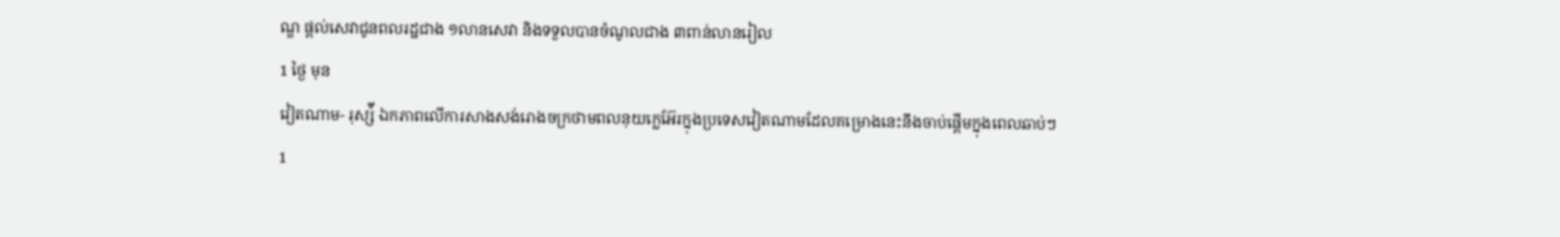ណ្ឌ ផ្តល់សេវាជូនពលរដ្ឋជាង ១លានសេវា និងទទួលបានចំណូលជាង ៣ពាន់លានរៀល
1 ថ្ងៃ មុន
វៀតណាម- រុស្ស៉ី ឯកភាពលើការសាងសង់រោងចក្រថាមពលនុយក្លេអ៊ែរក្នុងប្រទេសវៀតណាមដែលគម្រោងនេះនឹងចាប់ផ្តើមក្នុងពេលឆាប់ៗ
1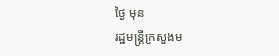ថ្ងៃ មុន
រដ្ឋមន្ត្រីក្រសួងម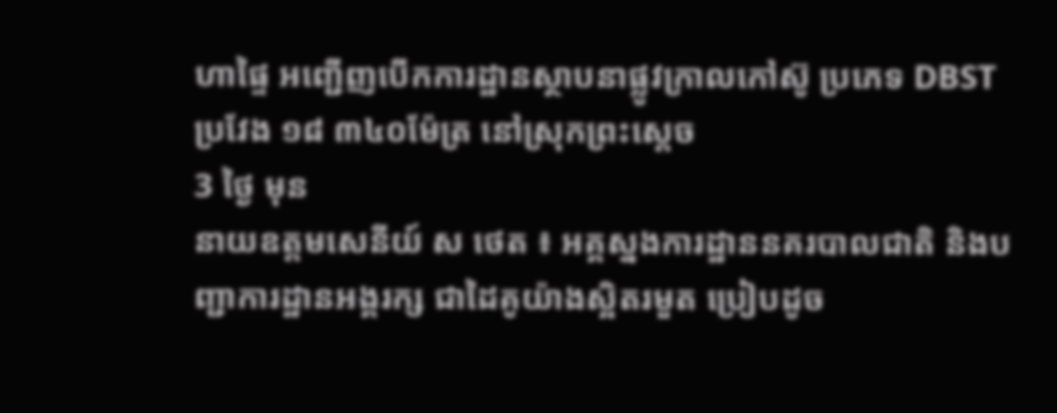ហាផ្ទៃ អញ្ជើញបើកការដ្ឋានស្ថាបនាផ្លូវក្រាលកៅស៊ូ ប្រភេទ DBST ប្រវែង ១៨ ៣៤០ម៉ែត្រ នៅស្រុកព្រះស្តេច
3 ថ្ងៃ មុន
នាយឧត្តមសេនីយ៍ ស ថេត ៖ អគ្គស្នងការដ្ឋាននគរបាលជាតិ និងបញ្ជាការដ្ឋានអង្គរក្ស ជាដៃគូយ៉ាងស្អិតរមួត ប្រៀបដូច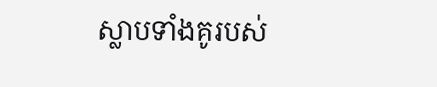ស្លាបទាំងគូរបស់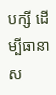បក្សី ដើម្បីធានាស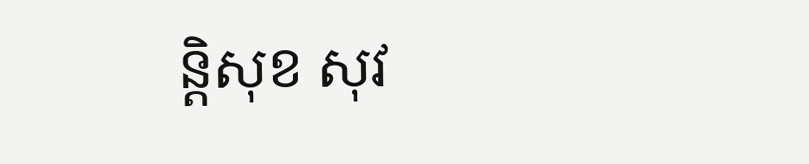ន្ដិសុខ សុវ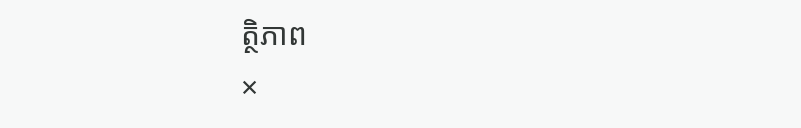ត្ថិភាព
×